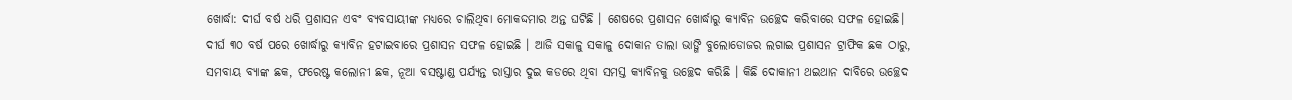ଖୋର୍ଦ୍ଧା: ଦୀର୍ଘ ବର୍ଷ ଧରି ପ୍ରଶାସନ ଏବଂ ବ୍ୟବସାୟୀଙ୍କ ମଧ୍ୟରେ ଚାଲିଥିବା ମୋକଦ୍ଦମାର ଅନ୍ତ ଘଟିଛି । ଶେଷରେ ପ୍ରଶାସନ ଖୋର୍ଦ୍ଧାରୁ କ୍ୟାବିନ ଉଚ୍ଛେଦ କରିବାରେ ସଫଳ ହୋଇଛି। ଦୀର୍ଘ ୩୦ ବର୍ଷ ପରେ ଖୋର୍ଦ୍ଧାରୁ କ୍ୟାବିନ ହଟାଇବାରେ ପ୍ରଶାସନ ସଫଳ ହୋଇଛି । ଆଜି ସକାଳୁ ସକାଳୁ ଦୋକାନ ତାଲା ଭାଙ୍ଗି ବୁଲୋଡୋଜର ଲଗାଇ ପ୍ରଶାସନ ଟ୍ରାଫିକ ଛକ ଠାରୁ, ସମବାୟ ବ୍ୟାଙ୍କ ଛକ, ଫରେଷ୍ଟ କଲୋନୀ ଛକ, ନୂଆ ବସଷ୍ଟାଣ୍ଡ ପର୍ଯ୍ୟନ୍ତ ରାସ୍ତାର ଦୁଇ କଡରେ ଥିବା ସମସ୍ତ କ୍ୟାବିନକୁ ଉଚ୍ଛେଦ କରିଛି । କିଛି ଦୋକାନୀ ଥଇଥାନ ଦାବିରେ ଉଚ୍ଛେଦ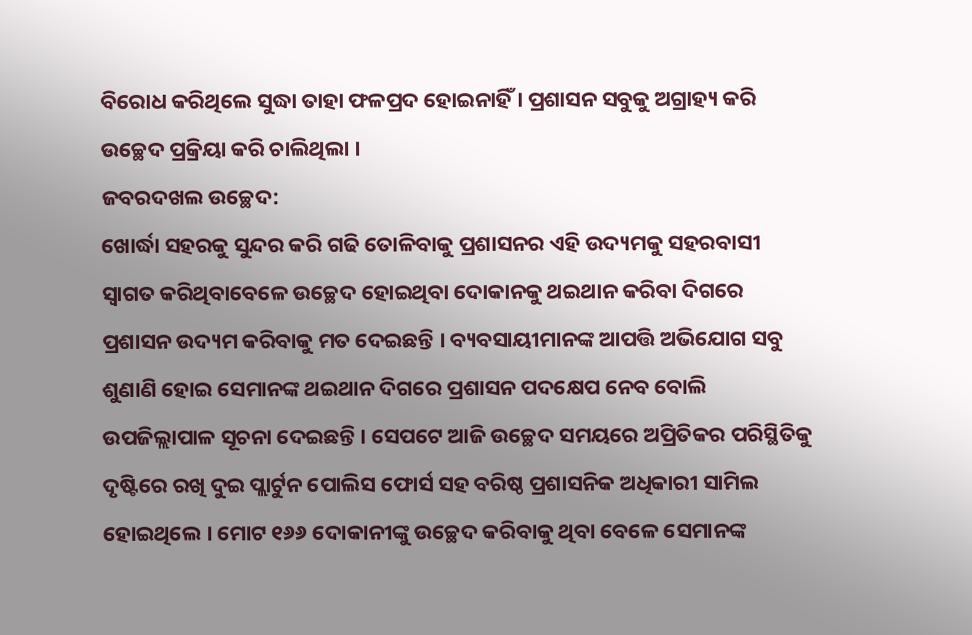ବିରୋଧ କରିଥିଲେ ସୁଦ୍ଧା ତାହା ଫଳପ୍ରଦ ହୋଇନାହିଁ । ପ୍ରଶାସନ ସବୁକୁ ଅଗ୍ରାହ୍ୟ କରି ଉଚ୍ଛେଦ ପ୍ରକ୍ରିୟା କରି ଚାଲିଥିଲା ।
ଜବରଦଖଲ ଉଚ୍ଛେଦ:
ଖୋର୍ଦ୍ଧା ସହରକୁ ସୁନ୍ଦର କରି ଗଢି ତୋଳିବାକୁ ପ୍ରଶାସନର ଏହି ଉଦ୍ୟମକୁ ସହରବାସୀ ସ୍ବାଗତ କରିଥିବାବେଳେ ଉଚ୍ଛେଦ ହୋଇଥିବା ଦୋକାନକୁ ଥଇଥାନ କରିବା ଦିଗରେ ପ୍ରଶାସନ ଉଦ୍ୟମ କରିବାକୁ ମତ ଦେଇଛନ୍ତି । ବ୍ୟବସାୟୀମାନଙ୍କ ଆପତ୍ତି ଅଭିଯୋଗ ସବୁ ଶୁଣାଣି ହୋଇ ସେମାନଙ୍କ ଥଇଥାନ ଦିଗରେ ପ୍ରଶାସନ ପଦକ୍ଷେପ ନେବ ବୋଲି ଉପଜିଲ୍ଲାପାଳ ସୂଚନା ଦେଇଛନ୍ତି । ସେପଟେ ଆଜି ଉଚ୍ଛେଦ ସମୟରେ ଅପ୍ରିତିକର ପରିସ୍ଥିତିକୁ ଦୃଷ୍ଟିରେ ରଖି ଦୁଇ ପ୍ଲାର୍ଟୁନ ପୋଲିସ ଫୋର୍ସ ସହ ବରିଷ୍ଠ ପ୍ରଶାସନିକ ଅଧିକାରୀ ସାମିଲ ହୋଇଥିଲେ । ମୋଟ ୧୬୬ ଦୋକାନୀଙ୍କୁ ଉଚ୍ଛେଦ କରିବାକୁ ଥିବା ବେଳେ ସେମାନଙ୍କ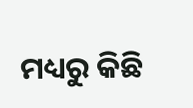ମଧ୍ୟରୁ କିଛି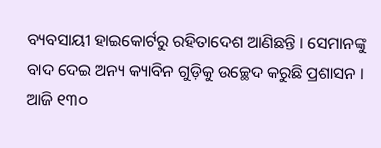ବ୍ୟବସାୟୀ ହାଇକୋର୍ଟରୁ ରହିତାଦେଶ ଆଣିଛନ୍ତି । ସେମାନଙ୍କୁ ବାଦ ଦେଇ ଅନ୍ୟ କ୍ୟାବିନ ଗୁଡ଼ିକୁ ଉଚ୍ଛେଦ କରୁଛି ପ୍ରଶାସନ । ଆଜି ୧୩୦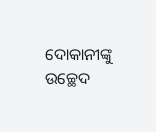ଦୋକାନୀଙ୍କୁ ଉଚ୍ଛେଦ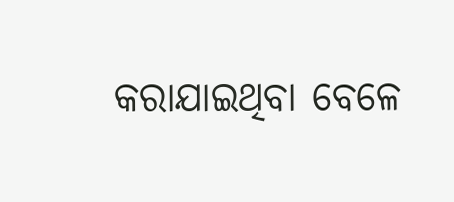କରାଯାଇଥିବା ବେଳେ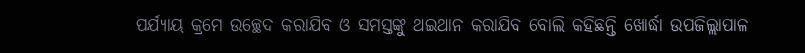ପର୍ଯ୍ୟାୟ କ୍ରମେ ଉଚ୍ଛେଦ କରାଯିବ ଓ ସମସ୍ତଙ୍କୁ ଥଇଥାନ କରାଯିବ ବୋଲି କହିଛନ୍ତି ଖୋର୍ଦ୍ଧା ଉପଜିଲ୍ଲାପାଳ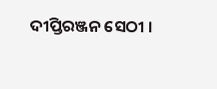ଦୀପ୍ତିରଞ୍ଜନ ସେଠୀ ।